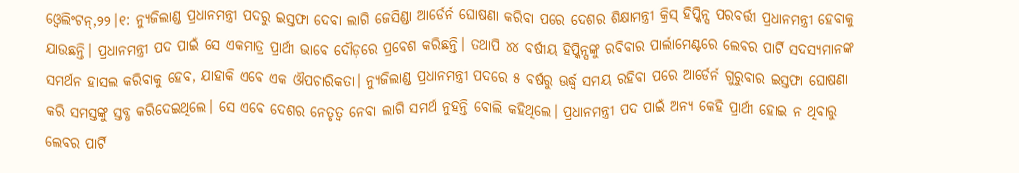ଓ୍ବେଲିଂଟନ୍,୨୨।୧: ନ୍ୟୁଜିଲାଣ୍ଡ ପ୍ରଧାନମନ୍ତ୍ରୀ ପଦରୁ ଇସ୍ତଫା ଦେବା ଲାଗି ଜେସିଣ୍ଡା ଆର୍ଡେର୍ନ ଘୋଷଣା କରିବା ପରେ ଦେଶର ଶିକ୍ଷାମନ୍ତ୍ରୀ କ୍ରିସ୍ ହିପ୍କିନ୍ସ ପରବର୍ତ୍ତୀ ପ୍ରଧାନମନ୍ତ୍ରୀ ହେବାକୁ ଯାଉଛନ୍ତି। ପ୍ରଧାନମନ୍ତ୍ରୀ ପଦ ପାଇଁ ସେ ଏକମାତ୍ର ପ୍ରାର୍ଥୀ ଭାବେ ଦୌଡ଼ରେ ପ୍ରବେଶ କରିଛନ୍ତି। ତଥାପି ୪୪ ବର୍ଷୀୟ ହିପ୍କିନ୍ସଙ୍କୁ ରବିବାର ପାର୍ଲାମେଣ୍ଟରେ ଲେବର ପାର୍ଟି ସଦସ୍ୟମାନଙ୍କ ସମର୍ଥନ ହାସଲ କରିବାକୁ ହେବ, ଯାହାକି ଏବେ ଏକ ଔପଚାରିକତା। ନ୍ୟୁଜିଲାଣ୍ଡ ପ୍ରଧାନମନ୍ତ୍ରୀ ପଦରେ ୫ ବର୍ଷରୁ ଊର୍ଦ୍ଧ୍ୱ ସମୟ ରହିବା ପରେ ଆର୍ଡେର୍ନ ଗୁରୁବାର ଇସ୍ତଫା ଘୋଷଣା କରି ସମସ୍ତଙ୍କୁ ସ୍ତବ୍ଧ କରିଦେଇଥିଲେ। ସେ ଏବେ ଦେଶର ନେତୃତ୍ୱ ନେବା ଲାଗି ସମର୍ଥ ନୁହନ୍ତି ବୋଲି କହିଥିଲେ। ପ୍ରଧାନମନ୍ତ୍ରୀ ପଦ ପାଇଁ ଅନ୍ୟ କେହି ପ୍ରାର୍ଥୀ ହୋଇ ନ ଥିବାରୁ ଲେବର ପାର୍ଟି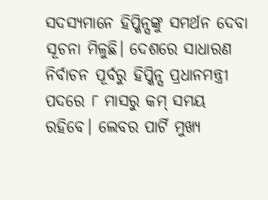ସଦସ୍ୟମାନେ ହିପ୍କିନ୍ସଙ୍କୁ ସମର୍ଥନ ଦେବା ସୂଚନା ମିଳୁଛି। ଦେଶରେ ସାଧାରଣ ନିର୍ବାଚନ ପୂର୍ବରୁ ହିପ୍କିନ୍ସ ପ୍ରଧାନମନ୍ତ୍ରୀ ପଦରେ ୮ ମାସରୁ କମ୍ ସମୟ ରହିବେ। ଲେବର ପାର୍ଟି ମୁଖ୍ୟ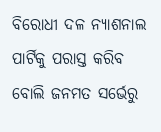ବିରୋଧୀ ଦଳ ନ୍ୟାଶନାଲ ପାର୍ଟିକୁ ପରାସ୍ତ କରିବ ବୋଲି ଜନମତ ସର୍ଭେରୁ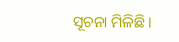ସୂଚନା ମିଳିଛି।